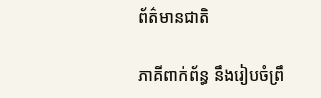ព័ត៌មានជាតិ

ភាគីពាក់ព័ន្ធ នឹងរៀបចំព្រឹ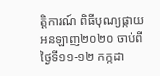ត្តិការណ៍ ពិធីបុណ្យផ្កាយ អនឡាញ២០២០ ចាប់ពីថ្ងៃទី១១-១២ កក្កដា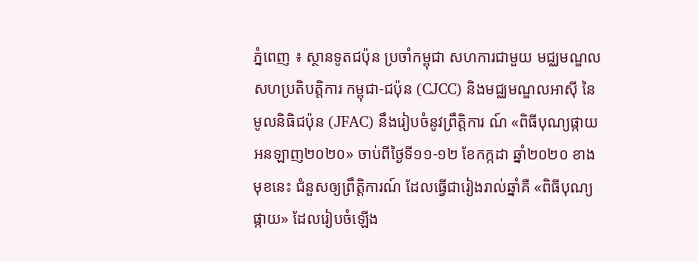ភ្នំពេញ ៖ ស្ថានទូតជប៉ុន ប្រចាំកម្ពុជា សហការជាមួយ មជ្ឈមណ្ឌលសហប្រតិបត្តិការ កម្ពុជា-ជប៉ុន (CJCC) និងមជ្ឈមណ្ឌលអាស៊ី នៃមូលនិធិជប៉ុន (JFAC) នឹងរៀបចំនូវព្រឹត្តិការ ណ៍ «ពិធីបុណ្យផ្កាយអនឡាញ២០២០» ចាប់ពីថ្ងៃទី១១-១២ ខែកក្កដា ឆ្នាំ២០២០ ខាងមុខនេះ ជំនួសឲ្យព្រឹត្តិការណ៍ ដែលធ្វើជារៀងរាល់ឆ្នាំគឺ «ពិធីបុណ្យផ្កាយ» ដែលរៀបចំឡើង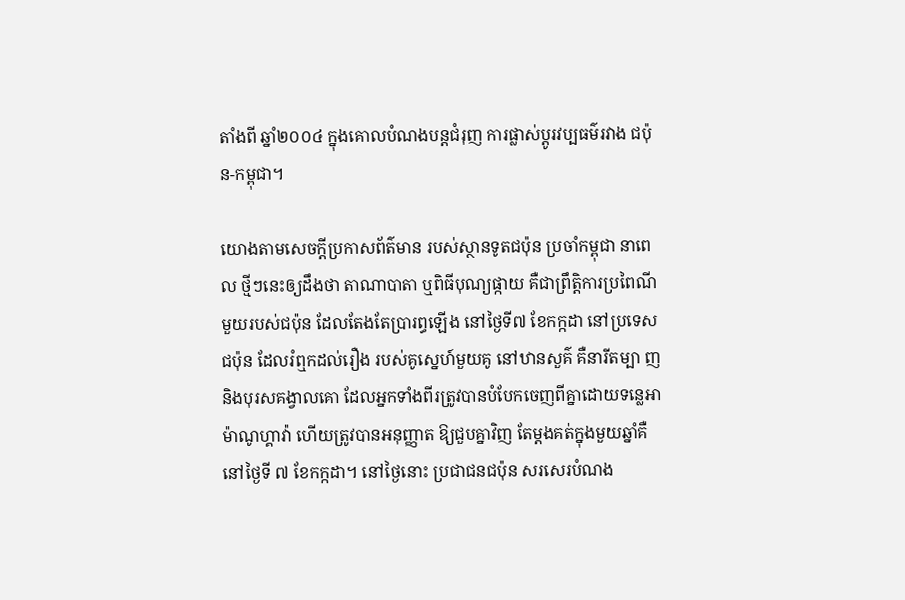តាំងពី ឆ្នាំ២០០៤ ក្នុងគោលបំណងបន្តជំរុញ ការផ្លាស់ប្តូរវប្បធម៌រវាង ជប៉ុន-កម្ពុជា។

យោងតាមសេចក្តីប្រកាសព័ត៌មាន របស់ស្ថានទូតជប៉ុន ប្រចាំកម្ពុជា នាពេល ថ្មីៗនេះឲ្យដឹងថា តាណាបាតា ឬពិធីបុណ្យផ្កាយ គឺជាព្រឹត្តិការប្រពៃណីមួយរបស់ជប៉ុន ដែលតែងតែប្រារព្ធឡើង នៅថ្ងៃទី៧ ខែកក្កដា នៅប្រទេសជប៉ុន ដែលរំឮកដល់រឿង របស់គូស្នេហ៍មួយគូ នៅឋានសួគ៌ គឺនារីតម្បា ញ និងបុរសគង្វាលគោ ដែលអ្នកទាំងពីរត្រូវបានបំបែកចេញពីគ្នាដោយទន្លេអាម៉ាណូហ្គាវ៉ា ហើយត្រូវបានអនុញ្ញាត ឱ្យជួបគ្នាវិញ តែម្តងគត់ក្នុងមួយឆ្នាំគឺនៅថ្ងៃទី ៧ ខែកក្កដា។ នៅថ្ងៃនោះ ប្រជាជនជប៉ុន សរសេរបំណង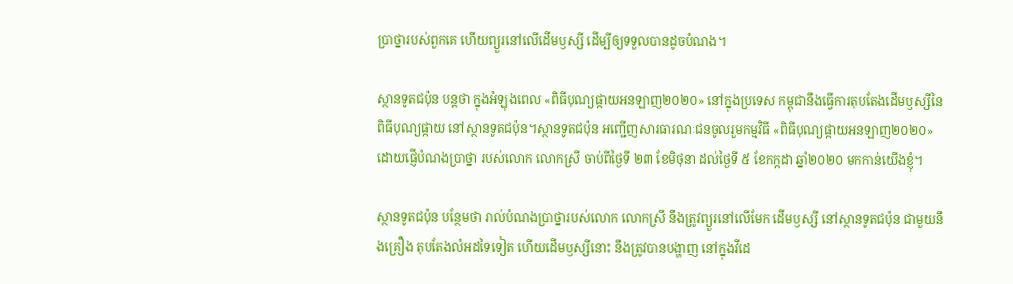ប្រាថ្នារបស់ពួកគេ ហើយព្យួរនៅលើដើមឫស្សី ដើម្បីឲ្យទទួលបានដូចបំណង។

ស្ថានទូតជប៉ុន បន្ដថា ក្នុងអំឡុងពេល «ពិធីបុណ្យផ្កាយអនឡាញ២០២០» នៅក្នុងប្រទេស កម្ពុជានឹងធ្វើការតុបតែងដើមឫស្សីនៃពិធីបុណ្យផ្កាយ នៅស្ថានទូតជប៉ុន។ស្ថានទូតជប៉ុន អញ្ជើញសារធារណៈជនចូលរួមកម្មវិធី «ពិធីបុណ្យផ្កាយអនឡាញ២០២០» ដោយផ្ញើបំណងប្រាថ្នា របស់លោក លោកស្រី ចាប់ពីថ្ងៃទី ២៣ ខែមិថុនា ដល់ថ្ងៃទី ៥ ខែកក្កដា ឆ្នាំ២០២០ មកកាន់យើងខ្ញុំ។

ស្ថានទូតជប៉ុន បន្ថែមថា រាល់បំណងប្រាថ្នារបស់លោក លោកស្រី នឹងត្រូវព្យួរនៅលើមែក ដើមឫស្សី នៅស្ថានទូតជប៉ុន ជាមួយនឹងគ្រឿង តុបតែងលំអដទៃទៀត ហើយដើមឫស្សីនោះ នឹងត្រូវបានបង្ហាញ នៅក្នុងវីដេ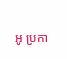អូ ប្រកា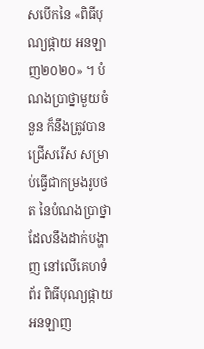សបើកនៃ «ពិធីបុណ្យផ្កាយ អនឡាញ២០២០» ។ បំណងប្រាថ្នាមួយចំនួន ក៏នឹងត្រូវបានជ្រើសរើស សម្រាប់ធ្វើជាកម្រងរូបថត នៃបំណងប្រាថ្នា ដែលនឹងដាក់បង្ហាញ នៅលើគេហទំព័រ ពិធីបុណ្យផ្កាយ អនឡាញ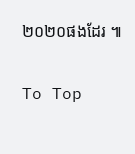២០២០ផងដែរ ៕

To Top